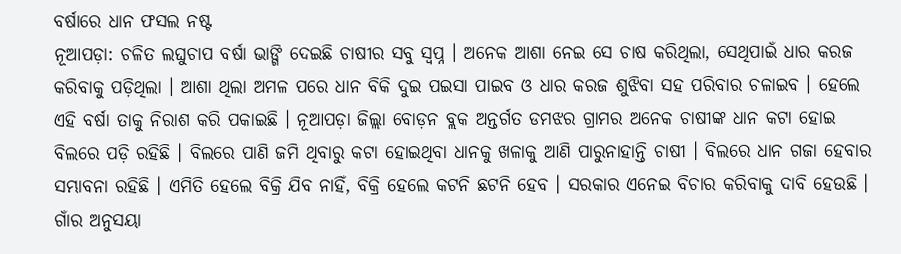ବର୍ଷାରେ ଧାନ ଫସଲ ନଷ୍ଟ
ନୂଆପଡ଼ା: ଚଳିତ ଲଘୁଚାପ ବର୍ଷା ଭାଙ୍ଗି ଦେଇଛି ଚାଷୀର ସବୁ ସ୍ୱପ୍ନ । ଅନେକ ଆଶା ନେଇ ସେ ଚାଷ କରିଥିଲା, ସେଥିପାଇଁ ଧାର କରଜ କରିବାକୁ ପଡ଼ିଥିଲା । ଆଶା ଥିଲା ଅମଳ ପରେ ଧାନ ବିକି ଦୁଇ ପଇସା ପାଇବ ଓ ଧାର କରଜ ଶୁଝିବା ସହ ପରିବାର ଚଳାଇବ । ହେଲେ ଏହି ବର୍ଷା ତାକୁ ନିରାଶ କରି ପକାଇଛି । ନୂଆପଡ଼ା ଜିଲ୍ଲା ବୋଡ଼ନ ବ୍ଲକ ଅନ୍ତର୍ଗତ ଡମଝର ଗ୍ରାମର ଅନେକ ଚାଷୀଙ୍କ ଧାନ କଟା ହୋଇ ବିଲରେ ପଡ଼ି ରହିଛି । ବିଲରେ ପାଣି ଜମି ଥିବାରୁ କଟା ହୋଇଥିବା ଧାନକୁ ଖଳାକୁ ଆଣି ପାରୁନାହାନ୍ତି ଚାଷୀ । ବିଲରେ ଧାନ ଗଜା ହେବାର ସମ୍ଭାବନା ରହିଛି । ଏମିତି ହେଲେ ବିକ୍ରି ଯିବ ନାହିଁ, ବିକ୍ରି ହେଲେ କଟନି ଛଟନି ହେବ । ସରକାର ଏନେଇ ବିଚାର କରିବାକୁ ଦାବି ହେଉଛି । ଗାଁର ଅନୁସୟା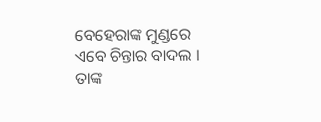ବେହେରାଙ୍କ ମୁଣ୍ଡରେ ଏବେ ଚିନ୍ତାର ବାଦଲ । ତାଙ୍କ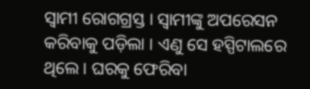ସ୍ୱାମୀ ରୋଗଗ୍ରସ୍ତ । ସ୍ୱାମୀଙ୍କୁ ଅପରେସନ କରିବାକୁ ପଡ଼ିଲା । ଏଣୁ ସେ ହସ୍ପିଟାଲରେ ଥିଲେ । ଘରକୁ ଫେରିବା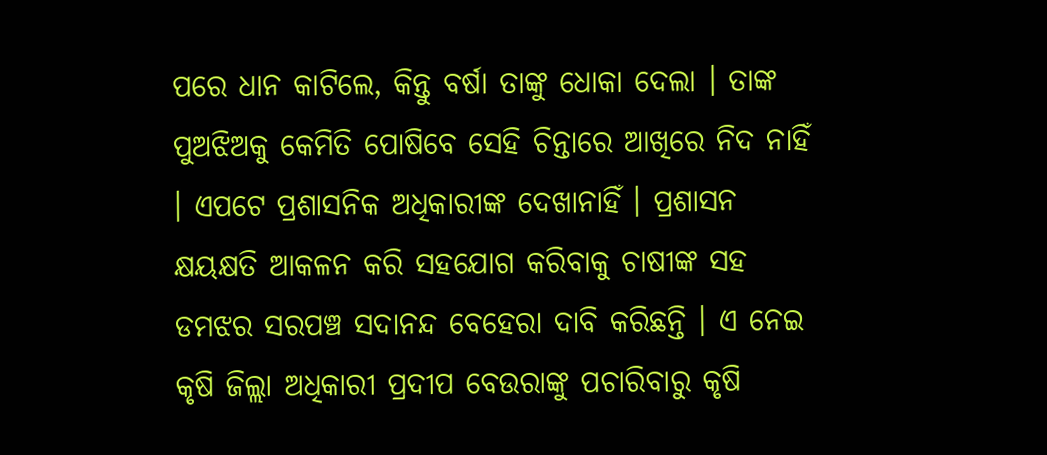ପରେ ଧାନ କାଟିଲେ, କିନ୍ତୁ ବର୍ଷା ତାଙ୍କୁ ଧୋକା ଦେଲା । ତାଙ୍କ ପୁଅଝିଅକୁ କେମିତି ପୋଷିବେ ସେହି ଚିନ୍ତାରେ ଆଖିରେ ନିଦ ନାହିଁ । ଏପଟେ ପ୍ରଶାସନିକ ଅଧିକାରୀଙ୍କ ଦେଖାନାହିଁ । ପ୍ରଶାସନ କ୍ଷୟକ୍ଷତି ଆକଳନ କରି ସହଯୋଗ କରିବାକୁ ଚାଷୀଙ୍କ ସହ ଡମଝର ସରପଞ୍ଚ ସଦାନନ୍ଦ ବେହେରା ଦାବି କରିଛନ୍ତି । ଏ ନେଇ କୃଷି ଜିଲ୍ଲା ଅଧିକାରୀ ପ୍ରଦୀପ ବେଉରାଙ୍କୁ ପଚାରିବାରୁ କୃଷି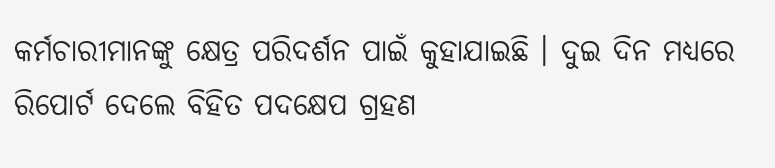କର୍ମଚାରୀମାନଙ୍କୁ କ୍ଷେତ୍ର ପରିଦର୍ଶନ ପାଇଁ କୁହାଯାଇଛି । ଦୁଇ ଦିନ ମଧ୍ୟରେ ରିପୋର୍ଟ ଦେଲେ ବିହିତ ପଦକ୍ଷେପ ଗ୍ରହଣ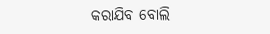କରାଯିବ ବୋଲି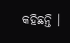କହିଛନ୍ତି ।